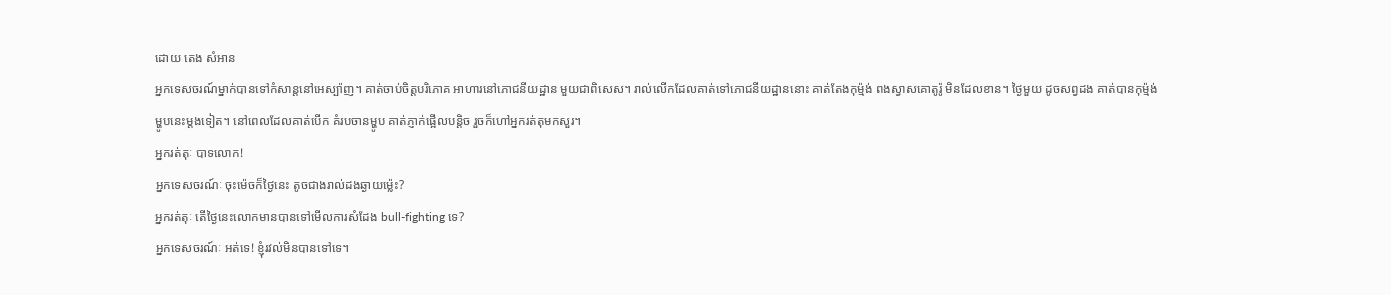ដោយ តេង សំអាន
អ្នកទេសចរណ៍ម្នាក់បានទៅកំសាន្តនៅអេស្ប៉ាញ។ គាត់ចាប់ចិត្តបរិភោគ អាហារនៅភោជនីយដ្ឋាន មួយជាពិសេស។ រាល់លើកដែលគាត់ទៅភោជនីយដ្ឋាននោះ គាត់តែងកុម្ម៉ង់ ពងស្វាសគោតូរ៉ូ មិនដែលខាន។ ថ្ងៃមួយ ដូចសព្វដង គាត់បានកុម្ម៉ង់ម្ហូបនេះម្តងទៀត។ នៅពេលដែលគាត់បើក គំរបចានម្ហូប គាត់ភ្ញាក់ផ្អើលបន្តិច រួចក៏ហៅអ្នករត់តុមកសួរ។
អ្នករត់តុៈ បាទលោក!
អ្នកទេសចរណ៍ៈ ចុះម៉េចក៏ថ្ងៃនេះ តូចជាងរាល់ដងឆ្ងាយម្ល៉េះ?
អ្នករត់តុៈ តើថ្ងៃនេះលោកមានបានទៅមើលការសំដែង bull-fighting ទេ?
អ្នកទេសចរណ៍ៈ អត់ទេ! ខ្ញុំរវល់មិនបានទៅទេ។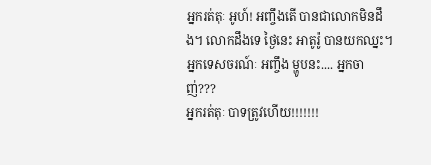អ្នករត់តុៈ អូហ៍! អញ្ចឹងតើ បានជាលោកមិនដឹង។ លោកដឹងទេ ថ្ងៃនេះ អាតូរ៉ូ បានយកឈ្នះ។
អ្នកទេសចរណ៍ៈ អញ្ចឹង ម្ហូបនះ.... អ្នកចាញ់???
អ្នករត់តុៈ បាទត្រូវហើយ!!!!!!!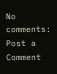No comments:
Post a Comment